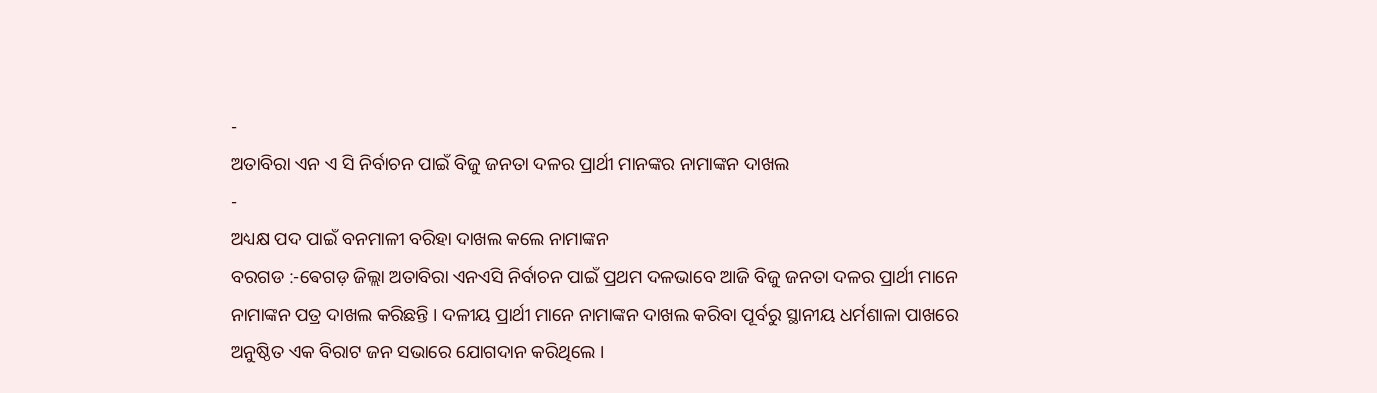-
ଅତାବିରା ଏନ ଏ ସି ନିର୍ବାଚନ ପାଇଁ ବିଜୁ ଜନତା ଦଳର ପ୍ରାର୍ଥୀ ମାନଙ୍କର ନାମାଙ୍କନ ଦାଖଲ
-
ଅଧ୍ୟକ୍ଷ ପଦ ପାଇଁ ବନମାଳୀ ବରିହା ଦାଖଲ କଲେ ନାମାଙ୍କନ
ବରଗଡ :-ଵେଗଡ଼ ଜିଲ୍ଲା ଅତାବିରା ଏନଏସି ନିର୍ବାଚନ ପାଇଁ ପ୍ରଥମ ଦଳଭାବେ ଆଜି ବିଜୁ ଜନତା ଦଳର ପ୍ରାର୍ଥୀ ମାନେ ନାମାଙ୍କନ ପତ୍ର ଦାଖଲ କରିଛନ୍ତି । ଦଳୀୟ ପ୍ରାର୍ଥୀ ମାନେ ନାମାଙ୍କନ ଦାଖଲ କରିବା ପୂର୍ବରୁ ସ୍ଥାନୀୟ ଧର୍ମଶାଳା ପାଖରେ ଅନୁଷ୍ଠିତ ଏକ ବିରାଟ ଜନ ସଭାରେ ଯୋଗଦାନ କରିଥିଲେ ।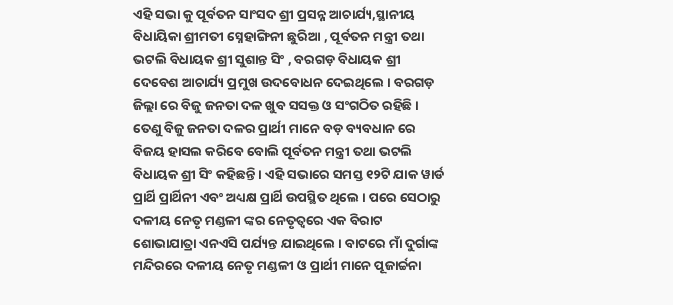ଏହି ସଭା କୁ ପୂର୍ବତନ ସାଂସଦ ଶ୍ରୀ ପ୍ରସନ୍ନ ଆଚାର୍ଯ୍ୟ,ସ୍ଥାନୀୟ ବିଧାୟିକା ଶ୍ରୀମତୀ ସ୍ନେହାଙ୍ଗିନୀ ଛୁରିଆ , ପୂର୍ବତନ ମନ୍ତ୍ରୀ ତଥା ଭଟଲି ବିଧାୟକ ଶ୍ରୀ ସୁଶାନ୍ତ ସିଂ , ବରଗଡ଼ ବିଧାୟକ ଶ୍ରୀ ଦେବେଶ ଆଚାର୍ଯ୍ୟ ପ୍ରମୁଖ ଉଦବୋଧନ ଦେଇଥିଲେ । ବରଗଡ଼ ଜିଲ୍ଲା ରେ ବିଜୁ ଜନତା ଦଳ ଖୁବ ସସକ୍ତ ଓ ସଂଗଠିତ ରହିଛି । ତେଣୁ ବିଜୁ ଜନତା ଦଳର ପ୍ରାର୍ଥୀ ମାନେ ବଡ଼ ବ୍ୟବଧାନ ରେ ବିଜୟ ହାସଲ କରିବେ ବୋଲି ପୂର୍ବତନ ମନ୍ତ୍ରୀ ତଥା ଭଟଲି ବିଧାୟକ ଶ୍ରୀ ସିଂ କହିଛନ୍ତି । ଏହି ସଭାରେ ସମସ୍ତ ୧୨ଟି ଯାକ ୱାର୍ଡ ପ୍ରାର୍ଥି ପ୍ରାର୍ଥିନୀ ଏବଂ ଅଧ୍ୟକ୍ଷ ପ୍ରାର୍ଥି ଉପସ୍ଥିତ ଥିଲେ । ପରେ ସେଠାରୁ ଦଳୀୟ ନେତୃ ମଣ୍ଡଳୀ ଙ୍କର ନେତୃତ୍ବରେ ଏକ ବିରାଟ ଶୋଭାଯାତ୍ରା ଏନଏସି ପର୍ଯ୍ୟନ୍ତ ଯାଇଥିଲେ । ବାଟରେ ମାଁ ଦୁର୍ଗାଙ୍କ ମନ୍ଦିରରେ ଦଳୀୟ ନେତୃ ମଣ୍ଡଳୀ ଓ ପ୍ରାର୍ଥୀ ମାନେ ପୂଜାର୍ଚ୍ଚନା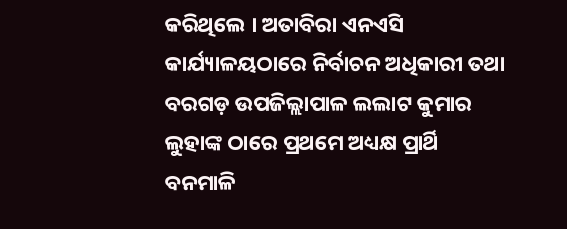କରିଥିଲେ । ଅତାବିରା ଏନଏସି କାର୍ଯ୍ୟାଳୟଠାରେ ନିର୍ବାଚନ ଅଧିକାରୀ ତଥା ବରଗଡ଼ ଉପଜିଲ୍ଲାପାଳ ଲଲାଟ କୁମାର ଲୁହାଙ୍କ ଠାରେ ପ୍ରଥମେ ଅଧ୍ୟକ୍ଷ ପ୍ରାର୍ଥି ବନମାଳି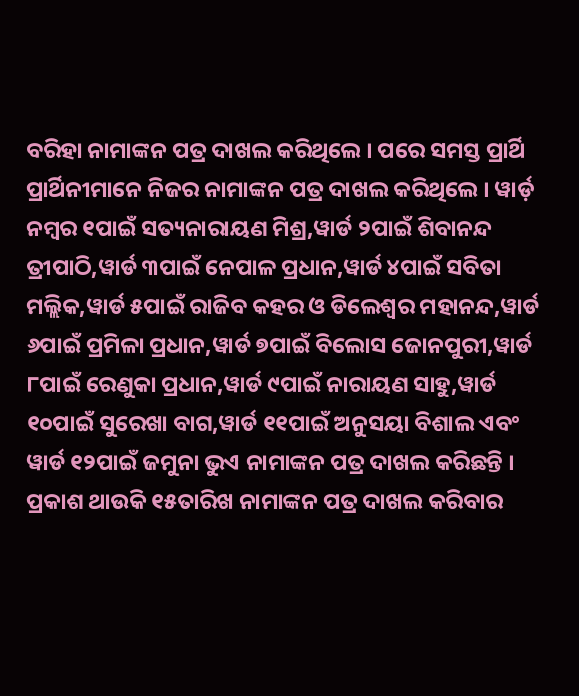ବରିହା ନାମାଙ୍କନ ପତ୍ର ଦାଖଲ କରିଥିଲେ । ପରେ ସମସ୍ତ ପ୍ରାର୍ଥି ପ୍ରାର୍ଥିନୀମାନେ ନିଜର ନାମାଙ୍କନ ପତ୍ର ଦାଖଲ କରିଥିଲେ । ୱାର୍ଡ଼ ନମ୍ବର ୧ପାଇଁ ସତ୍ୟନାରାୟଣ ମିଶ୍ର,ୱାର୍ଡ ୨ପାଇଁ ଶିବାନନ୍ଦ ତ୍ରୀପାଠି,ୱାର୍ଡ ୩ପାଇଁ ନେପାଳ ପ୍ରଧାନ,ୱାର୍ଡ ୪ପାଇଁ ସବିତା ମଲ୍ଲିକ,ୱାର୍ଡ ୫ପାଇଁ ରାଜିବ କହର ଓ ଡିଲେଶ୍ବର ମହାନନ୍ଦ,ୱାର୍ଡ ୬ପାଇଁ ପ୍ରମିଳା ପ୍ରଧାନ,ୱାର୍ଡ ୭ପାଇଁ ବିଲୋସ ଜୋନପୁରୀ,ୱାର୍ଡ ୮ପାଇଁ ରେଣୁକା ପ୍ରଧାନ,ୱାର୍ଡ ୯ପାଇଁ ନାରାୟଣ ସାହୁ,ୱାର୍ଡ ୧୦ପାଇଁ ସୁରେଖା ବାଗ,ୱାର୍ଡ ୧୧ପାଇଁ ଅନୁସୟା ବିଶାଲ ଏବଂ ୱାର୍ଡ ୧୨ପାଇଁ ଜମୁନା ଭୁଏ ନାମାଙ୍କନ ପତ୍ର ଦାଖଲ କରିଛନ୍ତି । ପ୍ରକାଶ ଥାଉକି ୧୫ତାରିଖ ନାମାଙ୍କନ ପତ୍ର ଦାଖଲ କରିବାର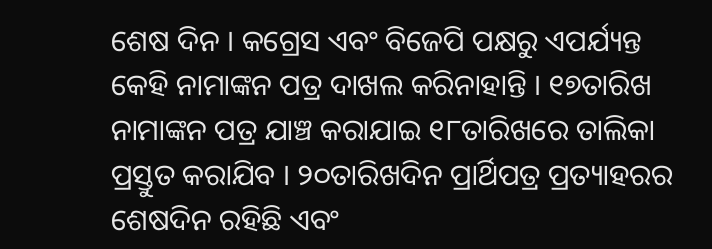ଶେଷ ଦିନ । କଗ୍ରେସ ଏବଂ ବିଜେପି ପକ୍ଷରୁ ଏପର୍ଯ୍ୟନ୍ତ କେହି ନାମାଙ୍କନ ପତ୍ର ଦାଖଲ କରିନାହାନ୍ତି । ୧୭ତାରିଖ ନାମାଙ୍କନ ପତ୍ର ଯାଞ୍ଚ କରାଯାଇ ୧୮ତାରିଖରେ ତାଲିକା ପ୍ରସ୍ତୁତ କରାଯିବ । ୨୦ତାରିଖଦିନ ପ୍ରାର୍ଥିପତ୍ର ପ୍ରତ୍ୟାହରର ଶେଷଦିନ ରହିଛି ଏବଂ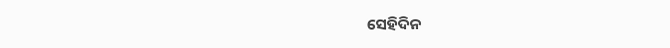ସେହିଦିନ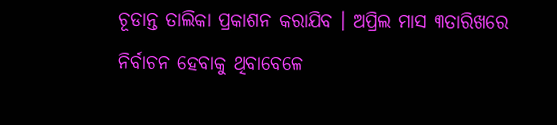ଚୂଡାନ୍ତ ତାଲିକା ପ୍ରକାଶନ କରାଯିବ । ଅପ୍ରିଲ ମାସ ୩ତାରିଖରେ ନିର୍ବାଚନ ହେବାକୁ ଥିବାବେଳେ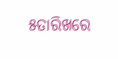୫ତାରିଖରେ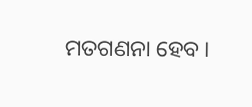ମତଗଣନା ହେବ ।